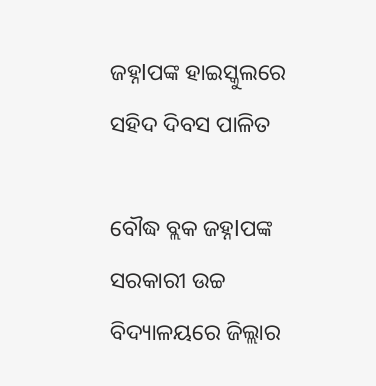ଜହ୍ନlପଙ୍କ ହାଇସ୍କୁଲରେ ସହିଦ ଦିବସ ପାଳିତ

ବୌଦ୍ଧ ବ୍ଲକ ଜହ୍ନlପଙ୍କ ସରକାରୀ ଉଚ୍ଚ ବିଦ୍ୟାଳୟରେ ଜିଲ୍ଲାର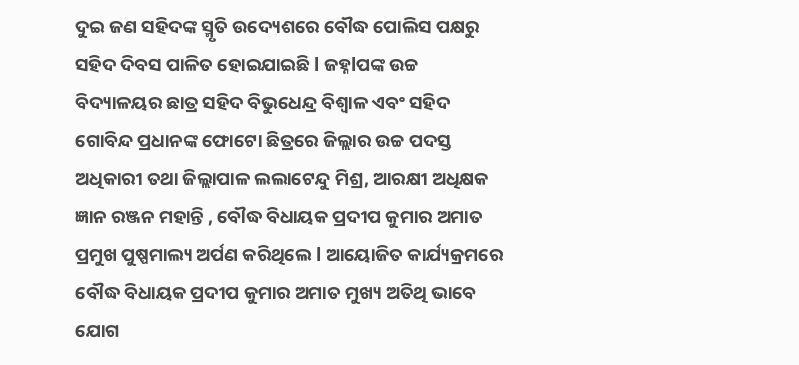ଦୁଇ ଜଣ ସହିଦଙ୍କ ସ୍ମୃତି ଉଦ୍ୟେଶରେ ବୌଦ୍ଧ ପୋଲିସ ପକ୍ଷରୁ ସହିଦ ଦିବସ ପାଳିତ ହୋଇଯାଇଛି l ଜହ୍ନlପଙ୍କ ଉଚ୍ଚ ବିଦ୍ୟାଳୟର ଛାତ୍ର ସହିଦ ବିଭୁଧେନ୍ଦ୍ର ବିଶ୍ୱାଳ ଏବଂ ସହିଦ ଗୋବିନ୍ଦ ପ୍ରଧାନଙ୍କ ଫୋଟୋ ଛିତ୍ରରେ ଜିଲ୍ଲାର ଉଚ୍ଚ ପଦସ୍ତ ଅଧିକାରୀ ତଥା ଜିଲ୍ଲାପାଳ ଲଲାଟେନ୍ଦୁ ମିଶ୍ର, ଆରକ୍ଷୀ ଅଧିକ୍ଷକ ଜ୍ଞାନ ରଞ୍ଜନ ମହାନ୍ତି , ବୌଦ୍ଧ ବିଧାୟକ ପ୍ରଦୀପ କୁମାର ଅମାତ ପ୍ରମୁଖ ପୁଷ୍ପମାଲ୍ୟ ଅର୍ପଣ କରିଥିଲେ l ଆୟୋଜିତ କାର୍ଯ୍ୟକ୍ରମରେ ବୌଦ୍ଧ ବିଧାୟକ ପ୍ରଦୀପ କୁମାର ଅମାତ ମୁଖ୍ୟ ଅତିଥି ଭାବେ ଯୋଗ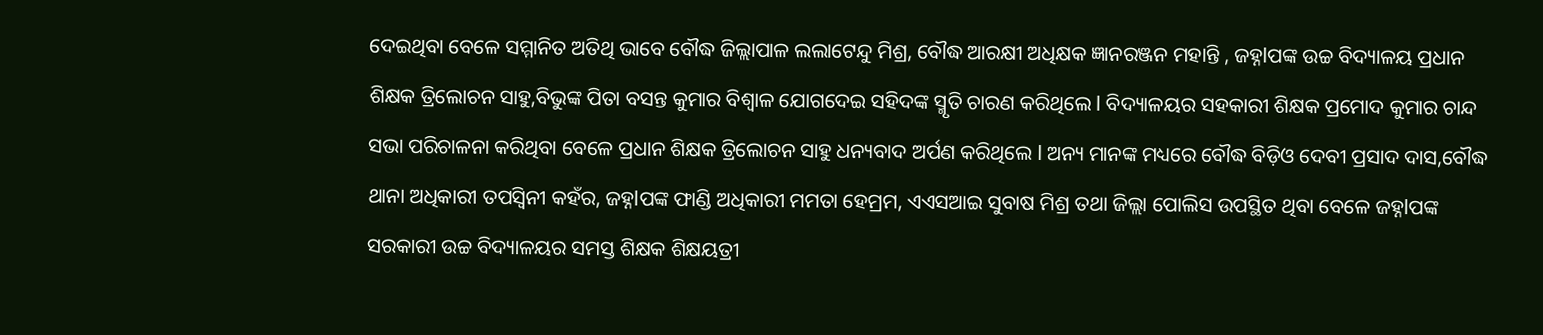ଦେଇଥିବା ବେଳେ ସମ୍ମାନିତ ଅତିଥି ଭାବେ ବୌଦ୍ଧ ଜିଲ୍ଲାପାଳ ଲଲାଟେନ୍ଦୁ ମିଶ୍ର, ବୌଦ୍ଧ ଆରକ୍ଷୀ ଅଧିକ୍ଷକ ଜ୍ଞାନରଞ୍ଜନ ମହାନ୍ତି , ଜହ୍ନlପଙ୍କ ଉଚ୍ଚ ବିଦ୍ୟାଳୟ ପ୍ରଧାନ ଶିକ୍ଷକ ତ୍ରିଲୋଚନ ସାହୁ,ବିଭୁଙ୍କ ପିତା ବସନ୍ତ କୁମାର ବିଶ୍ୱାଳ ଯୋଗଦେଇ ସହିଦଙ୍କ ସ୍ମୃତି ଚାରଣ କରିଥିଲେ l ବିଦ୍ୟାଳୟର ସହକାରୀ ଶିକ୍ଷକ ପ୍ରମୋଦ କୁମାର ଚାନ୍ଦ ସଭା ପରିଚାଳନା କରିଥିବା ବେଳେ ପ୍ରଧାନ ଶିକ୍ଷକ ତ୍ରିଲୋଚନ ସାହୁ ଧନ୍ୟବାଦ ଅର୍ପଣ କରିଥିଲେ l ଅନ୍ୟ ମାନଙ୍କ ମଧ୍ୟରେ ବୌଦ୍ଧ ବିଡ଼ିଓ ଦେବୀ ପ୍ରସାଦ ଦାସ,ବୌଦ୍ଧ ଥାନା ଅଧିକାରୀ ତପସ୍ୱିନୀ କହଁର, ଜହ୍ନlପଙ୍କ ଫାଣ୍ଡି ଅଧିକାରୀ ମମତା ହେମ୍ରମ, ଏଏସଆଇ ସୁବାଷ ମିଶ୍ର ତଥା ଜିଲ୍ଲା ପୋଲିସ ଉପସ୍ଥିତ ଥିବା ବେଳେ ଜହ୍ନlପଙ୍କ ସରକାରୀ ଉଚ୍ଚ ବିଦ୍ୟାଳୟର ସମସ୍ତ ଶିକ୍ଷକ ଶିକ୍ଷୟତ୍ରୀ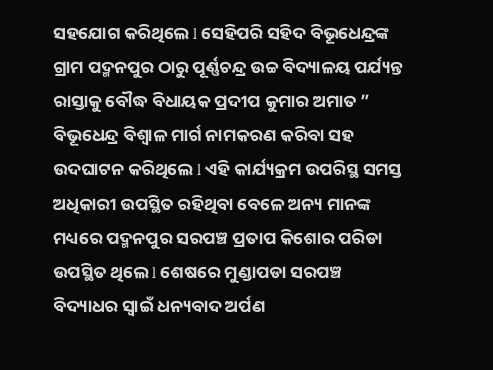ସହଯୋଗ କରିଥିଲେ l ସେହିପରି ସହିଦ ବିଭୂଧେନ୍ଦ୍ରଙ୍କ ଗ୍ରାମ ପଦ୍ମନପୁର ଠାରୁ ପୂର୍ଣ୍ଣଚନ୍ଦ୍ର ଉଚ୍ଚ ବିଦ୍ୟାଳୟ ପର୍ଯ୍ୟନ୍ତ ରାସ୍ତାକୁ ବୌଦ୍ଧ ବିଧାୟକ ପ୍ରଦୀପ କୁମାର ଅମାତ ” ବିଭୂଧେନ୍ଦ୍ର ବିଶ୍ୱାଳ ମାର୍ଗ ନାମକରଣ କରିବା ସହ ଉଦଘାଟନ କରିଥିଲେ l ଏହି କାର୍ଯ୍ୟକ୍ରମ ଉପରିସ୍ଥ ସମସ୍ତ ଅଧିକାରୀ ଉପସ୍ଥିତ ରହିଥିବା ବେଳେ ଅନ୍ୟ ମାନଙ୍କ ମଧ୍ୟରେ ପଦ୍ମନପୁର ସରପଞ୍ଚ ପ୍ରତାପ କିଶୋର ପରିଡା ଉପସ୍ଥିତ ଥିଲେ l ଶେଷରେ ମୁଣ୍ଡାପଡା ସରପଞ୍ଚ ବିଦ୍ୟାଧର ସ୍ୱାଇଁ ଧନ୍ୟବାଦ ଅର୍ପଣ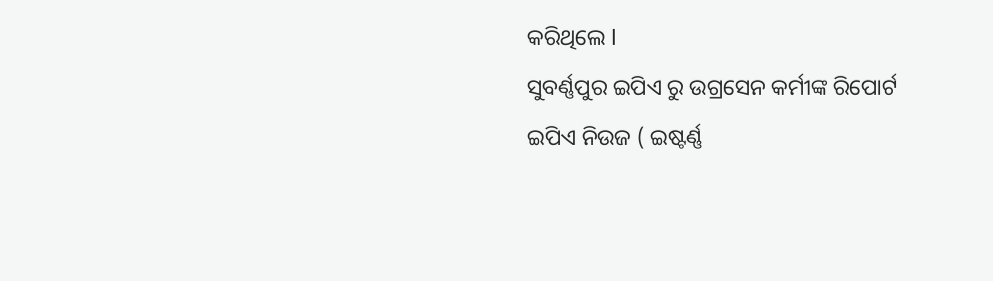କରିଥିଲେ l
ସୁବର୍ଣ୍ଣପୁର ଇପିଏ ରୁ ଉଗ୍ରସେନ କର୍ମୀଙ୍କ ରିପୋର୍ଟ
ଇପିଏ ନିଉଜ ( ଇଷ୍ଟର୍ଣ୍ଣ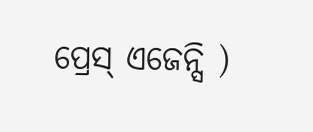ପ୍ରେସ୍ ଏଜେନ୍ସି )